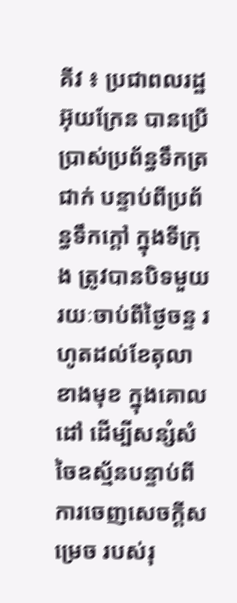គីវ ៖ ប្រជាពលរដ្ឋអ៊ុយក្រែន បានប្រើប្រាស់ប្រព័ន្ធទឹកត្រជាក់ បន្ទាប់ពីប្រព័ន្ធទឹកក្តៅ ក្នុងទីក្រុង ត្រូវបានបិទមួយរយៈចាប់ពីថ្ងៃចន្ទ រហូតដល់ខែតុលា ខាងមុខ ក្នុងគោលដៅ ដើម្បីសន្សំសំចៃឧស្ម័នបន្ទាប់ពីការចេញសេចក្តីសម្រេច របស់រុ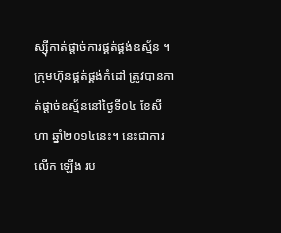ស្ស៊ីកាត់ផ្តាច់ការផ្គត់ផ្គង់ឧស្ម័ន ។
ក្រុមហ៊ុនផ្គត់ផ្គង់កំដៅ ត្រូវបានកាត់ផ្តាច់ឧស្ម័ននៅថ្ងៃទី០៤ ខែសីហា ឆ្នាំ២០១៤នេះ។ នេះជាការលើក ឡើង រប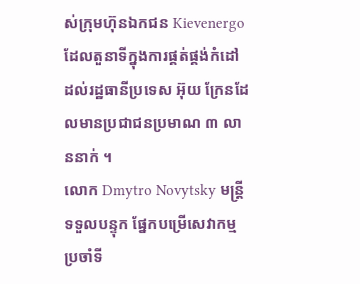ស់ក្រុមហ៊ុនឯកជន Kievenergo ដែលតួនាទីក្នុងការផ្គត់ផ្គង់កំដៅ ដល់រដ្ឋធានីប្រទេស អ៊ុយ ក្រែនដែលមានប្រជាជនប្រមាណ ៣ លាននាក់ ។
លោក Dmytro Novytsky មន្ត្រីទទួលបន្ទុក ផ្នែកបម្រើសេវាកម្មប្រចាំទី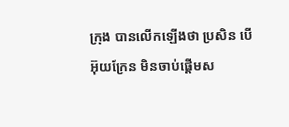ក្រុង បានលើកឡើងថា ប្រសិន បើអ៊ុយក្រែន មិនចាប់ផ្តើមស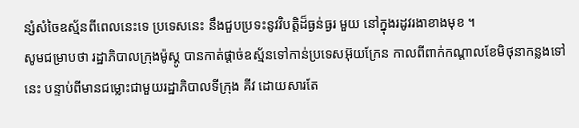ន្សំសំចៃឧស្ម័នពីពេលនេះទេ ប្រទេសនេះ នឹងជួបប្រទះនូវវិបត្តិដ៏ធ្ងន់ធ្ងរ មួយ នៅក្នុងរដូវរងាខាងមុខ ។
សូមជម្រាបថា រដ្ឋាភិបាលក្រុងម៉ូស្គូ បានកាត់ផ្តាច់ឧស្ម័នទៅកាន់ប្រទេសអ៊ុយក្រែន កាលពីពាក់កណ្តាលខែមិថុនាកន្លងទៅនេះ បន្ទាប់ពីមានជម្លោះជាមួយរដ្ឋាភិបាលទីក្រុង គីវ ដោយសារតែ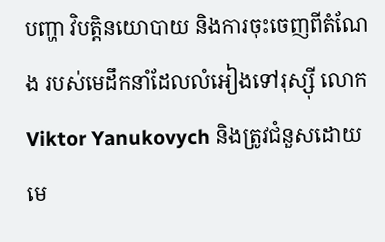បញ្ហា វិបត្តិនយោបាយ និងការចុះចេញពីតំណែង របស់មេដឹកនាំដែលលំអៀងទៅរុស្ស៊ី លោក Viktor Yanukovych និងត្រូវជំនួសដោយមេ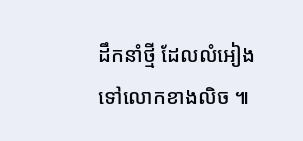ដឹកនាំថ្មី ដែលលំអៀងទៅលោកខាងលិច ៕